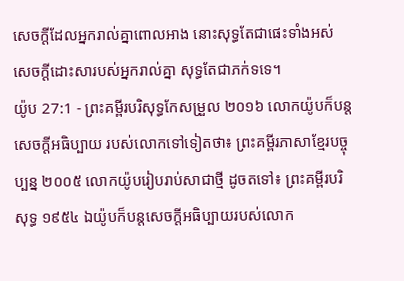សេចក្ដីដែលអ្នករាល់គ្នាពោលអាង នោះសុទ្ធតែជាផេះទាំងអស់ សេចក្ដីដោះសារបស់អ្នករាល់គ្នា សុទ្ធតែជាភក់ទទេ។
យ៉ូប 27:1 - ព្រះគម្ពីរបរិសុទ្ធកែសម្រួល ២០១៦ លោកយ៉ូបក៏បន្តសេចក្ដីអធិប្បាយ របស់លោកទៅទៀតថា៖ ព្រះគម្ពីរភាសាខ្មែរបច្ចុប្បន្ន ២០០៥ លោកយ៉ូបរៀបរាប់សាជាថ្មី ដូចតទៅ៖ ព្រះគម្ពីរបរិសុទ្ធ ១៩៥៤ ឯយ៉ូបក៏បន្តសេចក្ដីអធិប្បាយរបស់លោក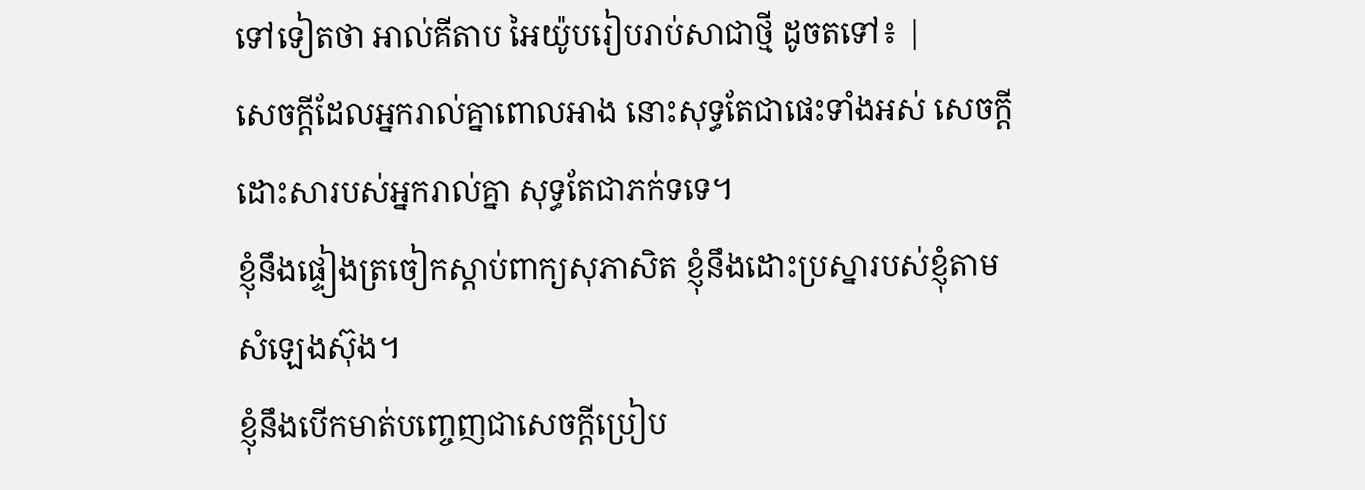ទៅទៀតថា អាល់គីតាប អៃយ៉ូបរៀបរាប់សាជាថ្មី ដូចតទៅ៖ |
សេចក្ដីដែលអ្នករាល់គ្នាពោលអាង នោះសុទ្ធតែជាផេះទាំងអស់ សេចក្ដីដោះសារបស់អ្នករាល់គ្នា សុទ្ធតែជាភក់ទទេ។
ខ្ញុំនឹងផ្ទៀងត្រចៀកស្តាប់ពាក្យសុភាសិត ខ្ញុំនឹងដោះប្រស្នារបស់ខ្ញុំតាមសំឡេងស៊ុង។
ខ្ញុំនឹងបើកមាត់បញ្ចេញជាសេចក្ដីប្រៀប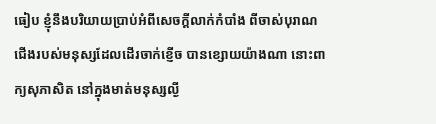ធៀប ខ្ញុំនឹងបរិយាយប្រាប់អំពីសេចក្ដីលាក់កំបាំង ពីចាស់បុរាណ
ជើងរបស់មនុស្សដែលដើរចាក់ខ្ញើច បានខ្សោយយ៉ាងណា នោះពាក្យសុភាសិត នៅក្នុងមាត់មនុស្សល្ងី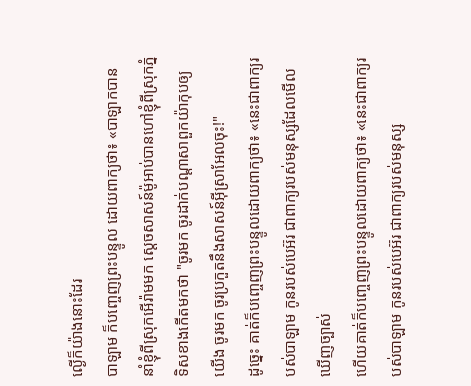ល្ងើក៏យ៉ាងនោះដែរ
បាឡាម ក៏បញ្ចេញព្រះបន្ទូល ដោយពាក្យថា៖ «បាឡាកបាននាំខ្ញុំពីស្រុកអើរ៉ាមមក ស្តេចសាសន៍ម៉ូអាប់បានហៅខ្ញុំពីស្រុកភ្នំទិសខាងកើតមកថា "ចូរមក ចូរដាក់បណ្ដាសាពួកយ៉ាកុបឲ្យយើង ចូរមក ចូរប្រកួតនឹងសាសន៍អ៊ីស្រាអែលចុះ!"
ដូច្នេះ គាត់ក៏បញ្ចេញព្រះបន្ទូលដោយពាក្យថា៖ «នេះជាពាក្យរបស់បាឡាម កូនរបស់បេអ៊រ ជាពាក្យរបស់មនុស្សដែលមើលឃើញច្បាស់
ហើយគាត់ក៏បញ្ចេញព្រះបន្ទូលដោយពាក្យថា៖ «នេះជាពាក្យរបស់បាឡាម កូនរបស់បេអ៊រ ជាពាក្យរបស់មនុស្ស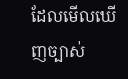ដែលមើលឃើញច្បាស់